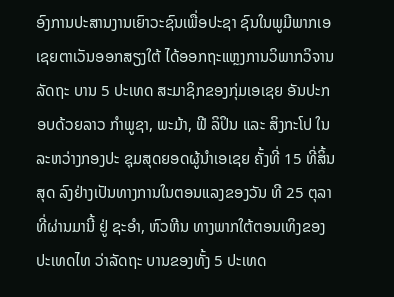ອົງການປະສານງານເຍົາວະຊົນເພື່ອປະຊາ ຊົນໃນພູມີພາກເອເຊຍຕາເວັນອອກສຽງໃຕ້ ໄດ້ອອກຖະແຫຼງການວິພາກວິຈານລັດຖະ ບານ 5 ປະເທດ ສະມາຊິກຂອງກຸ່ມເອເຊຍ ອັນປະກອບດ້ວຍລາວ ກຳພູຊາ, ພະມ້າ, ຟີ ລິປິນ ແລະ ສິງກະໂປ ໃນລະຫວ່າງກອງປະ ຊຸມສຸດຍອດຜູ້ນຳເອເຊຍ ຄັ້ງທີ່ 15 ທີ່ສິ້ນສຸດ ລົງຢ່າງເປັນທາງການໃນຕອນແລງຂອງວັນ ທີ 25 ຕຸລາ ທີ່ຜ່ານມານີ້ ຢູ່ ຊະອຳ, ຫົວຫີນ ທາງພາກໃຕ້ຕອນເທິງຂອງປະເທດໄທ ວ່າລັດຖະ ບານຂອງທັ້ງ 5 ປະເທດ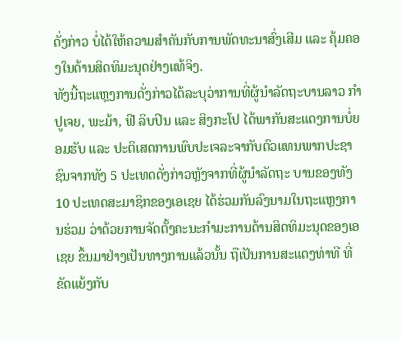ດັ່ງກ່າວ ບໍ່ໄດ້ໃຫ້ຄວາມສຳຄັນກັບການພັດທະນາສົ່ງເສີມ ແລະ ຄຸ້ມຄອງໃນດ້ານສິດທິມະນຸດຢ່າງແທ້ຈິງ.
ທັງນີ້ຖະແຫຼງການດັ່ງກ່າວໄດ້ລະບຸວ່າການທີ່ຜູ້ນຳລັດຖະບານລາວ ກຳປູເຈຍ, ພະມ້າ, ຟີ ລິບປິນ ແລະ ສິງກະໂປ ໄດ້ພາກັນສະແດງການບໍ່ຍອມຮັບ ແລະ ປະຕິເສດການພົບປະເຈລະຈາກັບຕົວແທນພາກປະຊາຊົນຈາກທັງ 5 ປະເທດດັ່ງກ່າວຫຼັງຈາກທີ່ຜູ້ນຳລັດຖະ ບານຂອງທັງ 10 ປະເທດສະມາຊິກຂອງເອເຊຍ ໄດ້ຮ່ວມກັນລົງນາມໃນຖະແຫຼງການຮ່ວມ ວ່າດ້ວຍການຈັດຕັ້ງຄະນະກຳມະການດ້ານສິດທິມະນຸດຂອງເອເຊຍ ຂຶ້ນມາຢ່າງເປັນທາງການແລ້ວນັ້ນ ຖືເປັນການສະແດງທ່າທີ ທີ່ຂັດແຍ້ງກັບ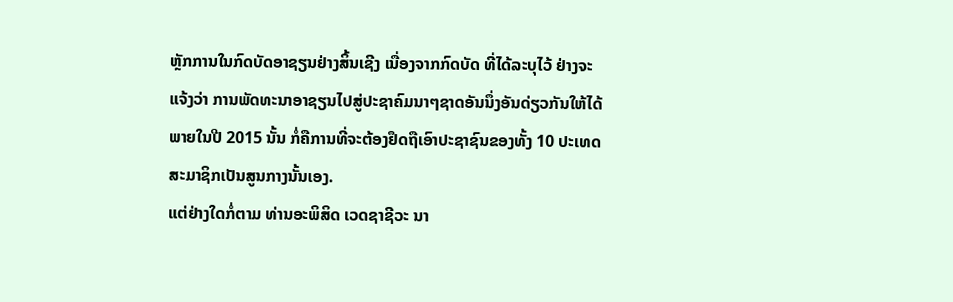ຫຼັກການໃນກົດບັດອາຊຽນຢ່າງສິ້ນເຊີງ ເນື່ອງຈາກກົດບັດ ທີ່ໄດ້ລະບຸໄວ້ ຢ່າງຈະແຈ້ງວ່າ ການພັດທະນາອາຊຽນໄປສູ່ປະຊາຄົມນາໆຊາດອັນນຶ່ງອັນດ່ຽວກັນໃຫ້ໄດ້ພາຍໃນປີ 2015 ນັ້ນ ກໍ່ຄືການທີ່ຈະຕ້ອງຢຶດຖືເອົາປະຊາຊົນຂອງທັ້ງ 10 ປະເທດສະມາຊິກເປັນສູນກາງນັ້ນເອງ.
ແຕ່ຢ່າງໃດກໍ່ຕາມ ທ່ານອະພິສິດ ເວດຊາຊີວະ ນາ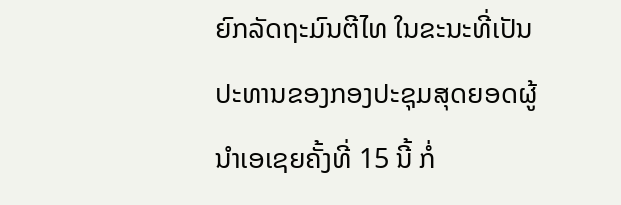ຍົກລັດຖະມົນຕີໄທ ໃນຂະນະທີ່ເປັນ ປະທານຂອງກອງປະຊຸມສຸດຍອດຜູ້ນຳເອເຊຍຄັ້ງທີ່ 15 ນີ້ ກໍ່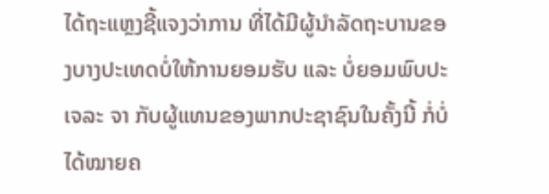ໄດ້ຖະແຫຼງຊີ້ແຈງວ່າການ ທີ່ໄດ້ມີຜູ້ນຳລັດຖະບານຂອງບາງປະເທດບໍ່ໃຫ້ການຍອມຮັບ ແລະ ບໍ່ຍອມພົບປະເຈລະ ຈາ ກັບຜູ້ແທນຂອງພາກປະຊາຊົນໃນຄັ້ງນີ້ ກໍ່ບໍ່ໄດ້ໝາຍຄ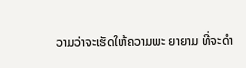ວາມວ່າຈະເຮັດໃຫ້ຄວາມພະ ຍາຍາມ ທີ່ຈະດຳ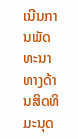ເນີນການພັດທະນາທາງດ້ານສິດທິມະນຸດ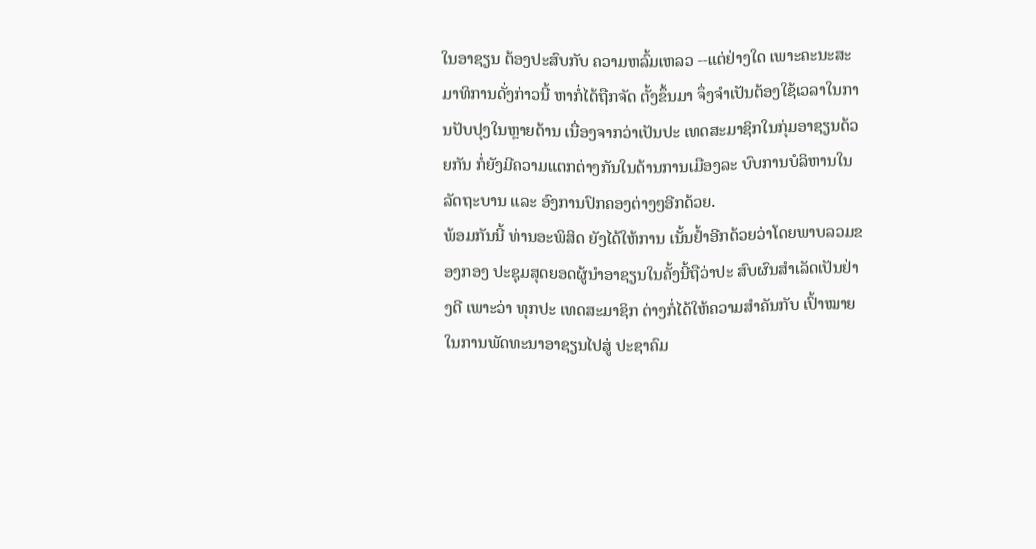ໃນອາຊຽນ ຕ້ອງປະສົບກັບ ຄວາມຫລົ້ມເຫລວ --ແຕ່ຢ່າງໃດ ເພາະຄະນະສະມາທິການດັ່ງກ່າວນີ້ ຫາກໍ່ໄດ້ຖືກຈັດ ຕັ້ງຂຶ້ນມາ ຈຶ່ງຈຳເປັນຕ້ອງໃຊ້ເວລາໃນການປັບປຸງໃນຫຼາຍດ້ານ ເນື່ອງຈາກວ່າເປັນປະ ເທດສະມາຊິກໃນກຸ່ມອາຊຽນດ້ວຍກັນ ກໍ່ຍັງມີຄວາມແຕກຕ່າງກັນໃນດ້ານການເມືອງລະ ບົບການບໍລິຫານໃນລັດຖະບານ ແລະ ອົງການປົກຄອງຕ່າງໆອີກດ້ວຍ.
ພ້ອມກັນນີ້ ທ່ານອະພິສິດ ຍັງໄດ້ໃຫ້ການ ເນັ້ນຢ້ຳອີກດ້ວຍວ່າໂດຍພາບລວມຂອງກອງ ປະຊຸມສຸດຍອດຜູ້ນຳອາຊຽນໃນຄັ້ງນີ້ຖືວ່າປະ ສົບຜົນສຳເລັດເປັນຢ່າງດີ ເພາະວ່າ ທຸກປະ ເທດສະມາຊິກ ຕ່າງກໍ່ໄດ້ໃຫ້ຄວາມສຳຄັນກັບ ເປົ້າໝາຍໃນການພັດທະນາອາຊຽນໄປສູ່ ປະຊາຄົມ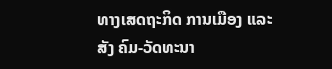ທາງເສດຖະກິດ ການເມືອງ ແລະ ສັງ ຄົມ-ວັດທະນາ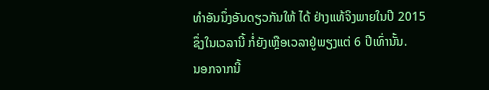ທຳອັນນຶ່ງອັນດຽວກັນໃຫ້ ໄດ້ ຢ່າງແທ້ຈິງພາຍໃນປີ 2015 ຊຶ່ງໃນເວລານີ້ ກໍ່ຍັງເຫຼືອເວລາຢູ່ພຽງແຕ່ 6 ປີເທົ່ານັ້ນ.
ນອກຈາກນີ້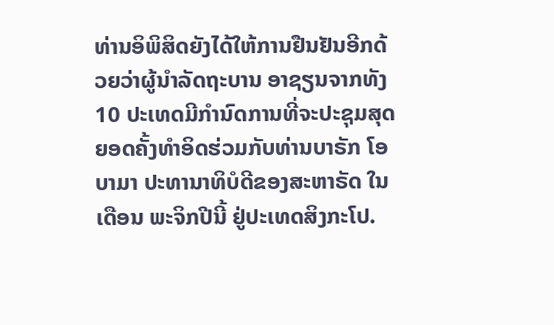ທ່ານອິພິສິດຍັງໄດ້ໃຫ້ການຢືນຢັນອີກດ້ວຍວ່າຜູ້ນຳລັດຖະບານ ອາຊຽນຈາກທັງ 10 ປະເທດມີກຳນົດການທີ່ຈະປະຊຸມສຸດຍອດຄັ້ງທຳອິດຮ່ວມກັບທ່ານບາຣັກ ໂອບາມາ ປະທານາທິບໍດີຂອງສະຫາຣັດ ໃນເດືອນ ພະຈິກປີນີ້ ຢູ່ປະເທດສິງກະໂປ.